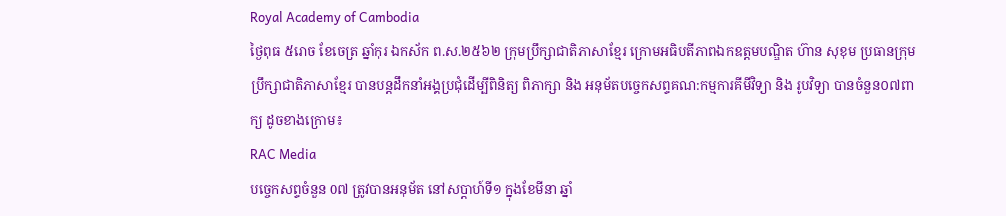Royal Academy of Cambodia
ថ្ងៃពុធ ៥រោច ខែចេត្រ ឆ្នាំកុរ ឯកស័ក ព.ស.២៥៦២ ក្រុមប្រឹក្សាជាតិភាសាខ្មែរ ក្រោមអធិបតីភាពឯកឧត្តមបណ្ឌិត ហ៊ាន សុខុម ប្រធានក្រុមប្រឹក្សាជាតិភាសាខ្មែរ បានបន្តដឹកនាំអង្គប្រជុំដេីម្បីពិនិត្យ ពិភាក្សា និង អនុម័តបច្ចេកសព្ទគណ:កម្មការគីមីវិទ្យា និង រូបវិទ្យា បានចំនួន០៧ពាក្យ ដូចខាងក្រោម៖
RAC Media
បច្ចេកសព្ទចំនួន 0៧ ត្រូវបានអនុម័ត នៅសប្តាហ៍ទី១ ក្នុងខែមីនា ឆ្នាំ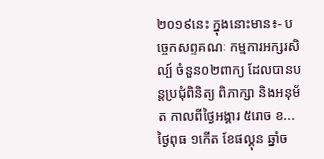២០១៩នេះ ក្នុងនោះមាន៖- បច្ចេកសព្ទគណៈ កម្មការអក្សរសិល្ប៍ ចំនួន០២ពាក្យ ដែលបានបន្តប្រជុំពិនិត្យ ពិភាក្សា និងអនុម័ត កាលពីថ្ងៃអង្គារ ៥រោច ខ...
ថ្ងៃពុធ ១កេីត ខែផល្គុន ឆ្នាំច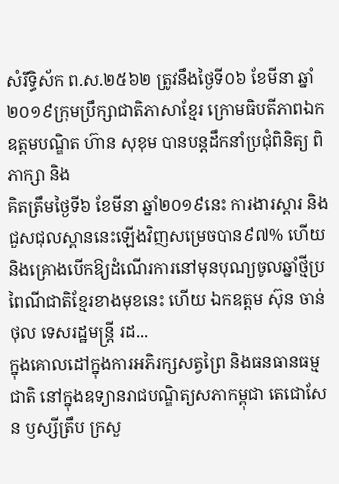សំរឹទ្ធិស័ក ព.ស.២៥៦២ ត្រូវនឹងថ្ងៃទី០៦ ខែមីនា ឆ្នាំ២០១៩ក្រុមប្រឹក្សាជាតិភាសាខ្មែរ ក្រោមធិបតីភាពឯកឧត្តមបណ្ឌិត ហ៊ាន សុខុម បានបន្តដឹកនាំប្រជុំពិនិត្យ ពិភាក្សា និង
គិតត្រឹមថ្ងៃទី៦ ខែមីនា ឆ្នាំ២០១៩នេះ ការងារស្តារ និងជួសជុលស្ពាននេះឡើងវិញសម្រេចបាន៩៧% ហើយ និងគ្រោងបើកឱ្យដំណើរការនៅមុនបុណ្យចូលឆ្នាំថ្មីប្រពៃណីជាតិខ្មែរខាងមុខនេះ ហើយ ឯកឧត្តម ស៊ុន ចាន់ថុល ទេសរដ្ឋមន្រ្តី រដ...
ក្នុងគោលដៅក្នុងការអភិរក្សសត្វព្រៃ និងធនធានធម្មជាតិ នៅក្នុងឧទ្យានរាជបណ្ឌិត្យសភាកម្ពុជា តេជោសែន ឫស្សីត្រឹប ក្រសួ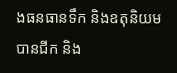ងធនធានទឹក និងឧតុនិយម បានជីក និង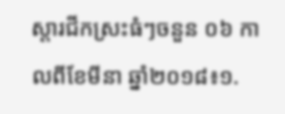ស្តារជីកស្រះធំៗចនួន ០៦ កាលពីខែមីនា ឆ្នាំ២០១៨៖១.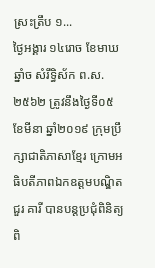ស្រះត្រឹប ១...
ថ្ងៃអង្គារ ១៤រោច ខែមាឃ ឆ្នាំច សំរឹទ្ធិស័ក ព.ស.២៥៦២ ត្រូវនឹងថ្ងៃទី០៥ ខែមីនា ឆ្នាំ២០១៩ ក្រុមប្រឹក្សាជាតិភាសាខ្មែរ ក្រោមអធិបតីភាពឯកឧត្តមបណ្ឌិត ជួរ គារី បានបន្តប្រជុំពិនិត្យ ពិ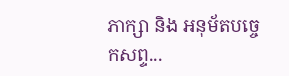ភាក្សា និង អនុម័តបច្ចេកសព្ទ...